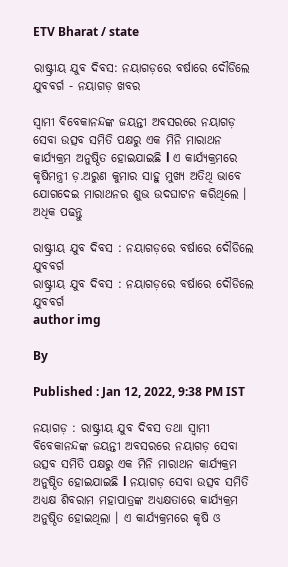ETV Bharat / state

ରାଷ୍ଟ୍ରୀୟ ଯୁବ ଦିବସ: ନୟାଗଡ଼ରେ ବର୍ଷାରେ ଦୌଡିଲେ ଯୁବବର୍ଗ - ନୟାଗଡ଼ ଖବର

ସ୍ୱାମୀ ବିବେକାନନ୍ଦଙ୍କ ଜୟନ୍ତୀ ଅବସରରେ ନୟାଗଡ଼ ସେବା ଉତ୍ସବ ସମିତି ପକ୍ଷରୁ ଏକ ମିନି ମାରାଥନ କାର୍ଯ୍ୟକ୍ରମ ଅନୁଷ୍ଠିତ ହୋଇଯାଇଛି l ଏ କାର୍ଯ୍ୟକ୍ରମରେ କୃଷିମନ୍ତ୍ରୀ ଡ଼.ଅରୁଣ କୁମାର ସାହୁ ମୁଖ୍ୟ ଅତିଥି ଭାବେ ଯୋଗଦେଇ ମାରାଥନର ଶୁଭ ଉଦଘାଟନ କରିଥିଲେ । ଅଧିକ ପଢନ୍ତୁ

ରାଷ୍ଟ୍ରୀୟ ଯୁବ ଦିବସ : ନୟାଗଡ଼ରେ ବର୍ଷାରେ ଦୌଡିଲେ ଯୁବବର୍ଗ
ରାଷ୍ଟ୍ରୀୟ ଯୁବ ଦିବସ : ନୟାଗଡ଼ରେ ବର୍ଷାରେ ଦୌଡିଲେ ଯୁବବର୍ଗ
author img

By

Published : Jan 12, 2022, 9:38 PM IST

ନୟାଗଡ଼ : ରାଷ୍ଟ୍ରୀୟ ଯୁବ ଦିବସ ତଥା ସ୍ୱାମୀ ବିବେକାନନ୍ଦଙ୍କ ଜୟନ୍ତୀ ଅବସରରେ ନୟାଗଡ଼ ସେବା ଉତ୍ସବ ସମିତି ପକ୍ଷରୁ ଏକ ମିନି ମାରାଥନ କାର୍ଯ୍ୟକ୍ରମ ଅନୁଷ୍ଠିତ ହୋଇଯାଇଛି l ନୟାଗଡ଼ ସେବା ଉତ୍ସବ ସମିତି ଅଧ୍ୟକ୍ଷ ଶିବରାମ ମହାପାତ୍ରଙ୍କ ଅଧ୍ୟକ୍ଷତାରେ କାର୍ଯ୍ୟକ୍ରମ ଅନୁଷ୍ଠିତ ହୋଇଥିଲା । ଏ କାର୍ଯ୍ୟକ୍ରମରେ କୃଷି ଓ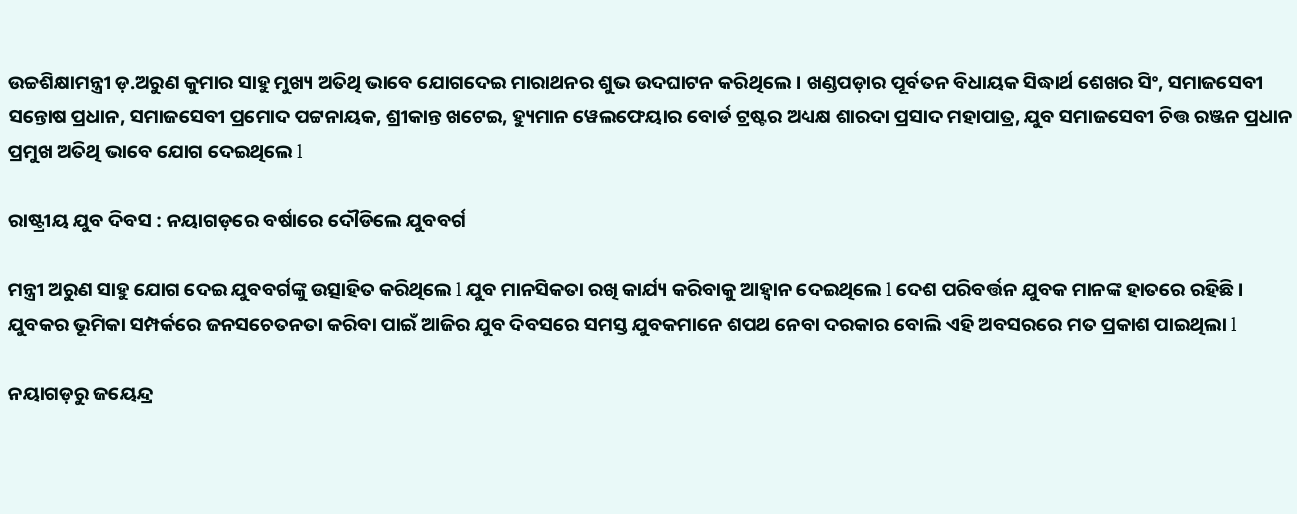ଉଚ୍ଚଶିକ୍ଷାମନ୍ତ୍ରୀ ଡ଼.ଅରୁଣ କୁମାର ସାହୁ ମୁଖ୍ୟ ଅତିଥି ଭାବେ ଯୋଗଦେଇ ମାରାଥନର ଶୁଭ ଉଦଘାଟନ କରିଥିଲେ । ଖଣ୍ଡପଡ଼ାର ପୂର୍ବତନ ବିଧାୟକ ସିଦ୍ଧାର୍ଥ ଶେଖର ସିଂ, ସମାଜସେବୀ ସନ୍ତୋଷ ପ୍ରଧାନ, ସମାଜସେବୀ ପ୍ରମୋଦ ପଟ୍ଟନାୟକ, ଶ୍ରୀକାନ୍ତ ଖଟେଇ, ହ୍ୟୁମାନ ୱେଲଫେୟାର ବୋର୍ଡ ଟ୍ରଷ୍ଟର ଅଧ୍ୟକ୍ଷ ଶାରଦା ପ୍ରସାଦ ମହାପାତ୍ର, ଯୁବ ସମାଜସେବୀ ଚିତ୍ତ ରଞ୍ଜନ ପ୍ରଧାନ ପ୍ରମୁଖ ଅତିଥି ଭାବେ ଯୋଗ ଦେଇଥିଲେ l

ରାଷ୍ଟ୍ରୀୟ ଯୁବ ଦିବସ : ନୟାଗଡ଼ରେ ବର୍ଷାରେ ଦୌଡିଲେ ଯୁବବର୍ଗ

ମନ୍ତ୍ରୀ ଅରୁଣ ସାହୁ ଯୋଗ ଦେଇ ଯୁବବର୍ଗଙ୍କୁ ଉତ୍ସାହିତ କରିଥିଲେ l ଯୁବ ମାନସିକତା ରଖି କାର୍ଯ୍ୟ କରିବାକୁ ଆହ୍ୱାନ ଦେଇଥିଲେ l ଦେଶ ପରିବର୍ତ୍ତନ ଯୁବକ ମାନଙ୍କ ହାତରେ ରହିଛି । ଯୁବକର ଭୂମିକା ସମ୍ପର୍କରେ ଜନସଚେତନତା କରିବା ପାଇଁ ଆଜିର ଯୁବ ଦିବସରେ ସମସ୍ତ ଯୁବକମାନେ ଶପଥ ନେବା ଦରକାର ବୋଲି ଏହି ଅବସରରେ ମତ ପ୍ରକାଶ ପାଇଥିଲା l

ନୟାଗଡ଼ରୁ ଜୟେନ୍ଦ୍ର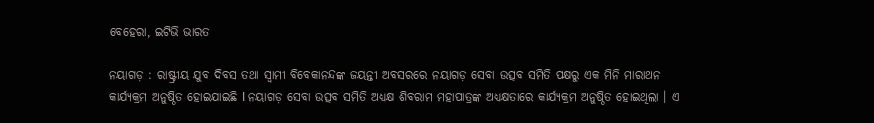ବେହେରା, ଇଟିଭି ଭାରତ

ନୟାଗଡ଼ : ରାଷ୍ଟ୍ରୀୟ ଯୁବ ଦିବସ ତଥା ସ୍ୱାମୀ ବିବେକାନନ୍ଦଙ୍କ ଜୟନ୍ତୀ ଅବସରରେ ନୟାଗଡ଼ ସେବା ଉତ୍ସବ ସମିତି ପକ୍ଷରୁ ଏକ ମିନି ମାରାଥନ କାର୍ଯ୍ୟକ୍ରମ ଅନୁଷ୍ଠିତ ହୋଇଯାଇଛି l ନୟାଗଡ଼ ସେବା ଉତ୍ସବ ସମିତି ଅଧ୍ୟକ୍ଷ ଶିବରାମ ମହାପାତ୍ରଙ୍କ ଅଧ୍ୟକ୍ଷତାରେ କାର୍ଯ୍ୟକ୍ରମ ଅନୁଷ୍ଠିତ ହୋଇଥିଲା । ଏ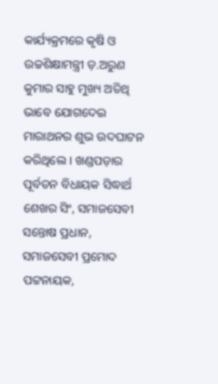କାର୍ଯ୍ୟକ୍ରମରେ କୃଷି ଓ ଉଚ୍ଚଶିକ୍ଷାମନ୍ତ୍ରୀ ଡ଼.ଅରୁଣ କୁମାର ସାହୁ ମୁଖ୍ୟ ଅତିଥି ଭାବେ ଯୋଗଦେଇ ମାରାଥନର ଶୁଭ ଉଦଘାଟନ କରିଥିଲେ । ଖଣ୍ଡପଡ଼ାର ପୂର୍ବତନ ବିଧାୟକ ସିଦ୍ଧାର୍ଥ ଶେଖର ସିଂ, ସମାଜସେବୀ ସନ୍ତୋଷ ପ୍ରଧାନ, ସମାଜସେବୀ ପ୍ରମୋଦ ପଟ୍ଟନାୟକ,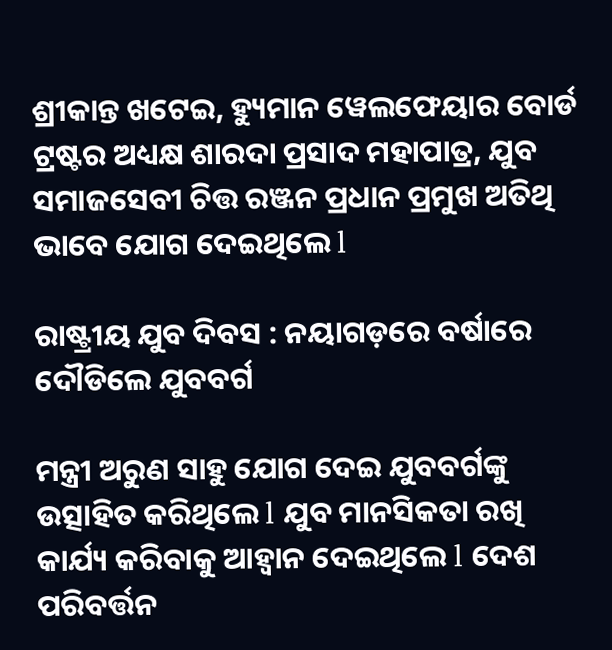ଶ୍ରୀକାନ୍ତ ଖଟେଇ, ହ୍ୟୁମାନ ୱେଲଫେୟାର ବୋର୍ଡ ଟ୍ରଷ୍ଟର ଅଧ୍ୟକ୍ଷ ଶାରଦା ପ୍ରସାଦ ମହାପାତ୍ର, ଯୁବ ସମାଜସେବୀ ଚିତ୍ତ ରଞ୍ଜନ ପ୍ରଧାନ ପ୍ରମୁଖ ଅତିଥି ଭାବେ ଯୋଗ ଦେଇଥିଲେ l

ରାଷ୍ଟ୍ରୀୟ ଯୁବ ଦିବସ : ନୟାଗଡ଼ରେ ବର୍ଷାରେ ଦୌଡିଲେ ଯୁବବର୍ଗ

ମନ୍ତ୍ରୀ ଅରୁଣ ସାହୁ ଯୋଗ ଦେଇ ଯୁବବର୍ଗଙ୍କୁ ଉତ୍ସାହିତ କରିଥିଲେ l ଯୁବ ମାନସିକତା ରଖି କାର୍ଯ୍ୟ କରିବାକୁ ଆହ୍ୱାନ ଦେଇଥିଲେ l ଦେଶ ପରିବର୍ତ୍ତନ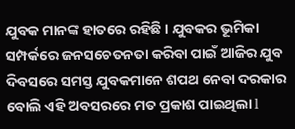ଯୁବକ ମାନଙ୍କ ହାତରେ ରହିଛି । ଯୁବକର ଭୂମିକା ସମ୍ପର୍କରେ ଜନସଚେତନତା କରିବା ପାଇଁ ଆଜିର ଯୁବ ଦିବସରେ ସମସ୍ତ ଯୁବକମାନେ ଶପଥ ନେବା ଦରକାର ବୋଲି ଏହି ଅବସରରେ ମତ ପ୍ରକାଶ ପାଇଥିଲା l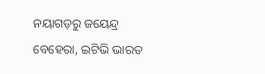ନୟାଗଡ଼ରୁ ଜୟେନ୍ଦ୍ର ବେହେରା, ଇଟିଭି ଭାରତ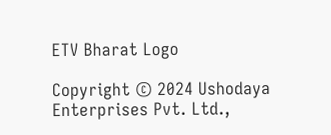ETV Bharat Logo

Copyright © 2024 Ushodaya Enterprises Pvt. Ltd.,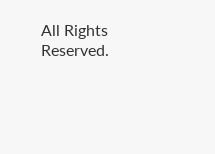All Rights Reserved.